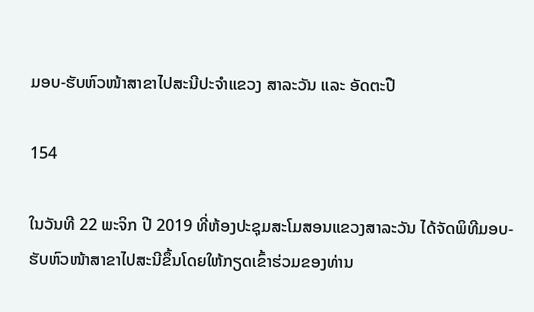ມອບ-ຮັບຫົວໜ້າສາຂາໄປສະນີປະຈຳແຂວງ ສາລະວັນ ແລະ ອັດຕະປື

154

ໃນວັນທີ 22 ພະຈິກ ປີ 2019 ທີ່ຫ້ອງປະຊຸມສະໂມສອນແຂວງສາລະວັນ ໄດ້ຈັດພິທີມອບ-ຮັບຫົວໜ້າສາຂາໄປສະນີຂຶ້ນໂດຍໃຫ້ກຽດເຂົ້າຮ່ວມຂອງທ່ານ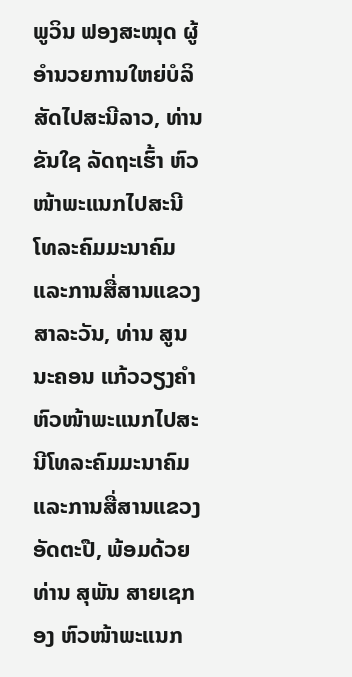ພູວິນ ຟອງສະໝຸດ ຜູ້ອຳນວຍການໃຫຍ່ບໍລິສັດໄປສະນີລາວ, ທ່ານ ຂັນໃຊ ລັດຖະເຮົ້າ ຫົວໜ້າພະແນກໄປສະນີ ໂທລະຄົມມະນາຄົມ ແລະການສື່ສານແຂວງສາລະວັນ, ທ່ານ ສູນນະຄອນ ແກ້ວວຽງຄຳ ຫົວໜ້າພະແນກໄປສະນີໂທລະຄົມມະນາຄົມ ແລະການສື່ສານແຂວງອັດຕະປື, ພ້ອມດ້ວຍທ່ານ ສຸພັນ ສາຍເຊກອງ ຫົວໜ້າພະແນກ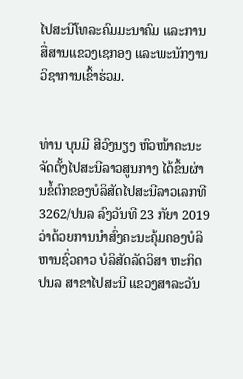ໄປສະນີໂທລະຄົມມະນາຄົມ ແລະການສື່ສານແຂວງເຊກອງ ແລະພະນັກງານວິຊາການເຂົ້າຮ່ວມ.


ທ່ານ ບຸນມີ ສີວົງນຽງ ຫົວໜ້າຄະນະຈັດຕັ້ງໄປສະນີລາວສູນກາງ ໄດ້ຂຶ້ນຜ່ານຂໍ້ຕົກຂອງບໍລິສັດໄປສະນີລາວເລກທີ 3262/ປນລ ລົງວັນທີ 23 ກັຍາ 2019 ວ່າດ້ວຍການນຳສົ່ງຄະນະຄຸ້ມຄອງບໍລິຫານຊົ່ວຄາວ ບໍລິສັດລັດວິສາ ຫະກິດ ປນລ ສາຂາໄປສະນີ ແຂວງສາລະວັນ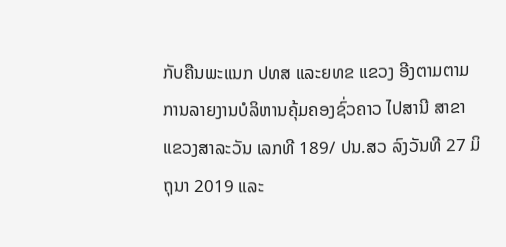ກັບຄືນພະແນກ ປທສ ແລະຍທຂ ແຂວງ ອີງຕາມຕາມການລາຍງານບໍລິຫານຄຸ້ມຄອງຊົ່ວຄາວ ໄປສານີ ສາຂາ ແຂວງສາລະວັນ ເລກທີ 189/ ປນ.ສວ ລົງວັນທີ 27 ມິຖຸນາ 2019 ແລະ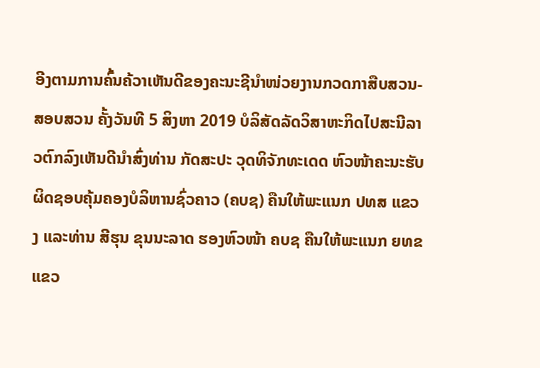ອີງຕາມການຄົ້ນຄ້ວາເຫັນດີຂອງຄະນະຊີນຳໜ່ວຍງານກວດກາສືບສວນ-ສອບສວນ ຄັ້ງວັນທີ 5 ສິງຫາ 2019 ບໍລິສັດລັດວິສາຫະກິດໄປສະນີລາວຕົກລົງເຫັນດີນຳສົ່ງທ່ານ ກັດສະປະ ວຸດທິຈັກທະເດດ ຫົວໜ້າຄະນະຮັບຜິດຊອບຄຸ້ມຄອງບໍລິຫານຊົ່ວຄາວ (ຄບຊ) ຄືນໃຫ້ພະແນກ ປທສ ແຂວງ ແລະທ່ານ ສີຮຸນ ຂຸນນະລາດ ຮອງຫົວໜ້າ ຄບຊ ຄືນໃຫ້ພະແນກ ຍທຂ ແຂວ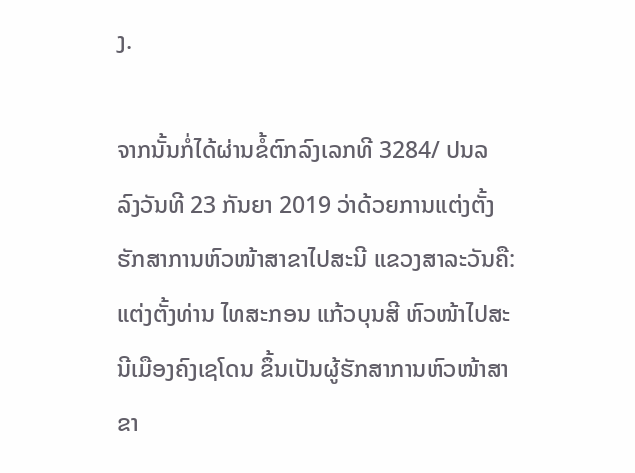ງ.

ຈາກນັ້ນກໍ່ໄດ້ຜ່ານຂໍ້ຕົກລົງເລກທີ 3284/ ປນລ ລົງວັນທີ 23 ກັນຍາ 2019 ວ່າດ້ວຍການແຕ່ງຕັ້ງຮັກສາການຫົວໜ້າສາຂາໄປສະນີ ແຂວງສາລະວັນຄື: ແຕ່ງຕັ້ງທ່ານ ໄທສະກອນ ແກ້ວບຸນສີ ຫົວໜ້າໄປສະນີເມືອງຄົງເຊໂດນ ຂຶ້ນເປັນຜູ້ຮັກສາການຫົວໜ້າສາຂາ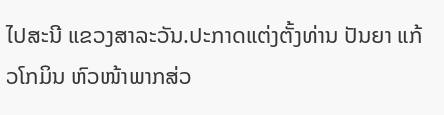ໄປສະນີ ແຂວງສາລະວັນ.ປະກາດແຕ່ງຕັ້ງທ່ານ ປັນຍາ ແກ້ວໂກມິນ ຫົວໜ້າພາກສ່ວ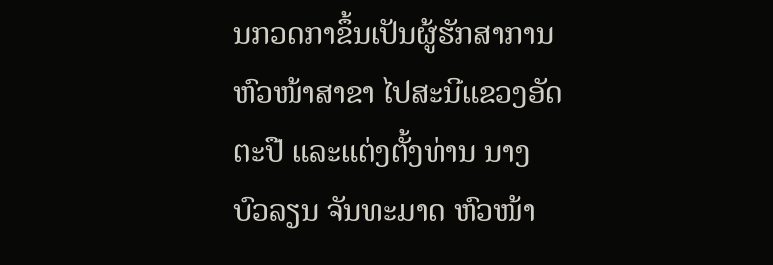ນກວດກາຂຶ້ນເປັນຜູ້ຮັກສາການຫົວໜ້າສາຂາ ໄປສະນີແຂວງອັດຕະປື ແລະແຕ່ງຕັ້ງທ່ານ ນາງ ບົວລຽນ ຈັນທະມາດ ຫົວໜ້າ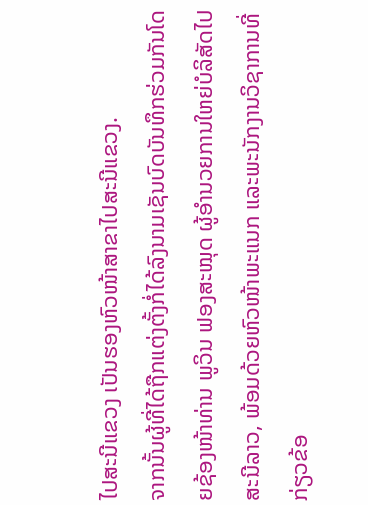ໄປສະນີແຂວງ ເປັນຮອງຫົວໜ້າສາຂາໄປສະນີແຂວງ.
ຈາກນັ້ນຜູ້ທີ່ໄດ້ຖືກແຕ່ງຕັ້ງກໍ່ໄດ້ລົງນາມເຊັນບົດບັນທຶກຮ່ວມກັນໂດຍຊ້ອງໜ້າທ່ານ ພູວິນ ຟອງສະໝຸດ ຜູ້ອຳນວຍການໃຫຍ່ບໍລິສັດໄປສະນີລາວ, ພ້ອມດ້ວຍຫົວໜ້າພະແນກ ແລະພະນັກງານວິຊາການທີ່ກ່ຽວຂ້ອ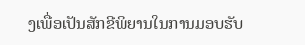ງເພື່ອເປັນສັກຂີພິຍານໃນການມອບຮັບ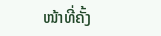ໜ້າທີ່ຄັ້ງ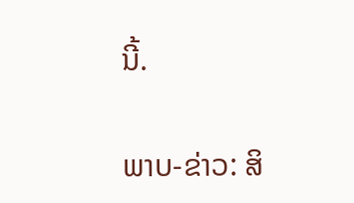ນີ້.

ພາບ-ຂ່າວ: ສິ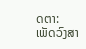ດຕາ: ເພັດວົງສາ